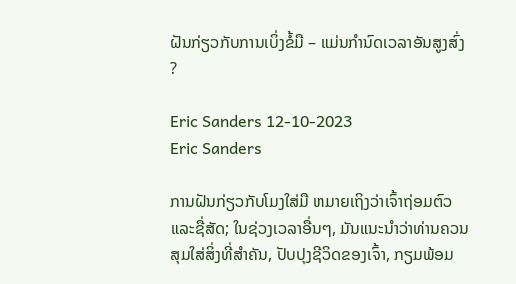ຝັນກ່ຽວກັບການເບິ່ງຂໍ້ມື – ແມ່ນກໍານົດເວລາອັນສູງສົ່ງ?

Eric Sanders 12-10-2023
Eric Sanders

ການຝັນກ່ຽວກັບໂມງໃສ່ມື ຫມາຍເຖິງວ່າເຈົ້າຖ່ອມຕົວ ແລະຊື່ສັດ; ໃນຊ່ວງເວລາອື່ນໆ, ມັນແນະນໍາວ່າທ່ານຄວນສຸມໃສ່ສິ່ງທີ່ສໍາຄັນ, ປັບປຸງຊີວິດຂອງເຈົ້າ, ກຽມພ້ອມ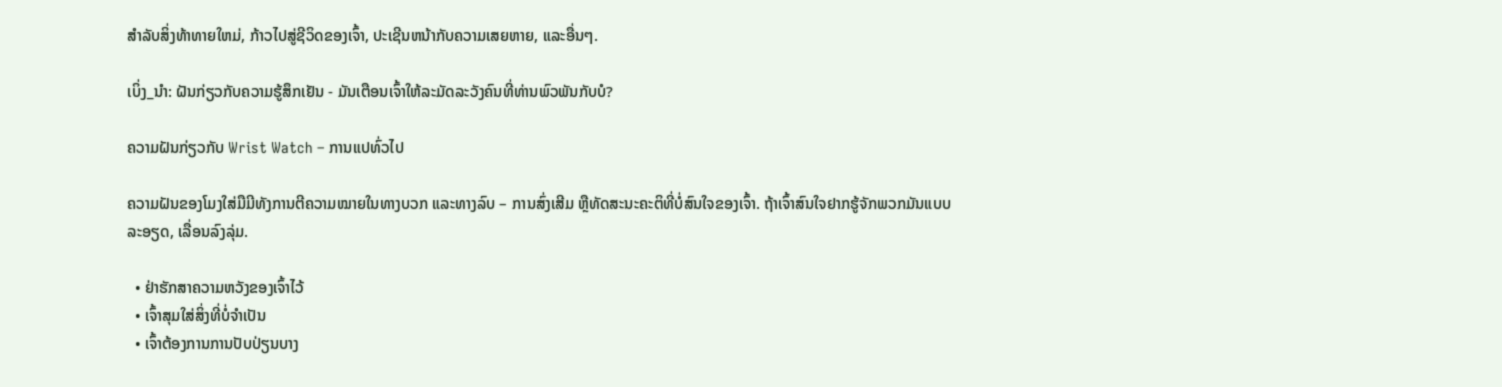ສໍາລັບສິ່ງທ້າທາຍໃຫມ່, ກ້າວໄປສູ່ຊີວິດຂອງເຈົ້າ, ປະເຊີນຫນ້າກັບຄວາມເສຍຫາຍ, ແລະອື່ນໆ.

ເບິ່ງ_ນຳ: ຝັນກ່ຽວກັບຄວາມຮູ້ສຶກເຢັນ - ມັນເຕືອນເຈົ້າໃຫ້ລະມັດລະວັງຄົນທີ່ທ່ານພົວພັນກັບບໍ?

ຄວາມຝັນກ່ຽວກັບ Wrist Watch – ການແປທົ່ວໄປ

ຄວາມຝັນຂອງໂມງໃສ່ມືມີທັງການຕີຄວາມໝາຍໃນທາງບວກ ແລະທາງລົບ – ການສົ່ງເສີມ ຫຼືທັດສະນະຄະຕິທີ່ບໍ່ສົນໃຈຂອງເຈົ້າ. ຖ້າເຈົ້າສົນໃຈຢາກຮູ້ຈັກພວກມັນແບບລະອຽດ, ເລື່ອນລົງລຸ່ມ.

  • ຢ່າຮັກສາຄວາມຫວັງຂອງເຈົ້າໄວ້
  • ເຈົ້າສຸມໃສ່ສິ່ງທີ່ບໍ່ຈຳເປັນ
  • ເຈົ້າຕ້ອງການການປັບປ່ຽນບາງ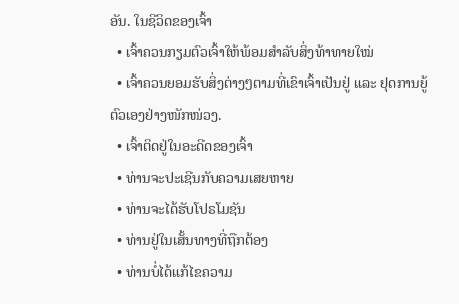ອັນ. ໃນຊີວິດຂອງເຈົ້າ
  • ເຈົ້າຄວນກຽມຕົວເຈົ້າໃຫ້ພ້ອມສຳລັບສິ່ງທ້າທາຍໃໝ່
  • ເຈົ້າຄວນຍອມຮັບສິ່ງຕ່າງໆຕາມທີ່ເຂົາເຈົ້າເປັນຢູ່ ແລະ ຢຸດການຍູ້ຕົວເອງຢ່າງໜັກໜ່ວງ.
  • ເຈົ້າຕິດຢູ່ໃນອະດີດຂອງເຈົ້າ
  • ທ່ານຈະປະເຊີນກັບຄວາມເສຍຫາຍ
  • ທ່ານຈະໄດ້ຮັບໂປຣໂມຊັນ
  • ທ່ານຢູ່ໃນເສັ້ນທາງທີ່ຖືກຕ້ອງ
  • ທ່ານບໍ່ໄດ້ແກ້ໄຂຄວາມ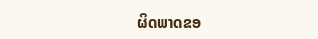ຜິດພາດຂອ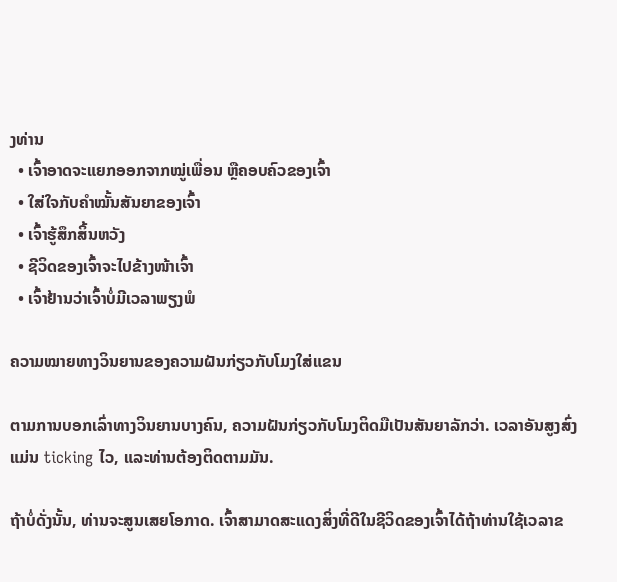ງທ່ານ
  • ເຈົ້າອາດຈະແຍກອອກຈາກໝູ່ເພື່ອນ ຫຼືຄອບຄົວຂອງເຈົ້າ
  • ໃສ່ໃຈກັບຄຳໝັ້ນສັນຍາຂອງເຈົ້າ
  • ເຈົ້າຮູ້ສຶກສິ້ນຫວັງ
  • ຊີວິດຂອງເຈົ້າຈະໄປຂ້າງໜ້າເຈົ້າ
  • ເຈົ້າຢ້ານວ່າເຈົ້າບໍ່ມີເວລາພຽງພໍ

ຄວາມໝາຍທາງວິນຍານຂອງຄວາມຝັນກ່ຽວກັບໂມງໃສ່ແຂນ

ຕາມການບອກເລົ່າທາງວິນຍານບາງຄົນ, ຄວາມຝັນກ່ຽວກັບໂມງຕິດມືເປັນສັນຍາລັກວ່າ. ເວລາອັນສູງສົ່ງແມ່ນ ticking ໄວ, ແລະທ່ານຕ້ອງຕິດຕາມມັນ.

ຖ້າບໍ່ດັ່ງນັ້ນ, ທ່ານຈະສູນເສຍໂອກາດ. ເຈົ້າສາມາດສະແດງສິ່ງທີ່ດີໃນຊີວິດຂອງເຈົ້າໄດ້ຖ້າທ່ານໃຊ້ເວລາຂ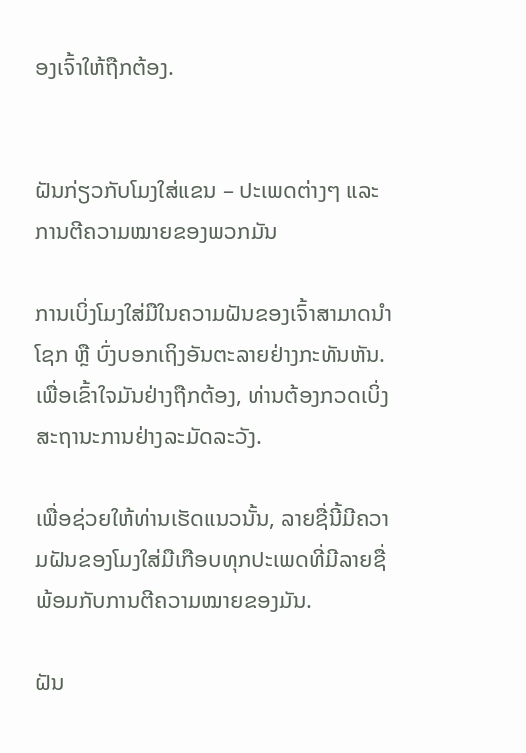ອງເຈົ້າໃຫ້ຖືກຕ້ອງ.


ຝັນກ່ຽວກັບໂມງໃສ່ແຂນ – ປະເພດຕ່າງໆ ແລະການຕີຄວາມໝາຍຂອງພວກມັນ

ການເບິ່ງໂມງໃສ່ມືໃນຄວາມຝັນຂອງເຈົ້າສາມາດນຳໂຊກ ຫຼື ບົ່ງບອກເຖິງອັນຕະລາຍຢ່າງກະທັນຫັນ. ເພື່ອເຂົ້າໃຈມັນຢ່າງຖືກຕ້ອງ, ທ່ານຕ້ອງກວດເບິ່ງສະຖານະການຢ່າງລະມັດລະວັງ.

ເພື່ອຊ່ວຍໃຫ້ທ່ານເຮັດແນວນັ້ນ, ລາຍຊື່ນີ້ມີຄວາມຝັນຂອງໂມງໃສ່ມືເກືອບທຸກປະເພດທີ່ມີລາຍຊື່ພ້ອມກັບການຕີຄວາມໝາຍຂອງມັນ.

ຝັນ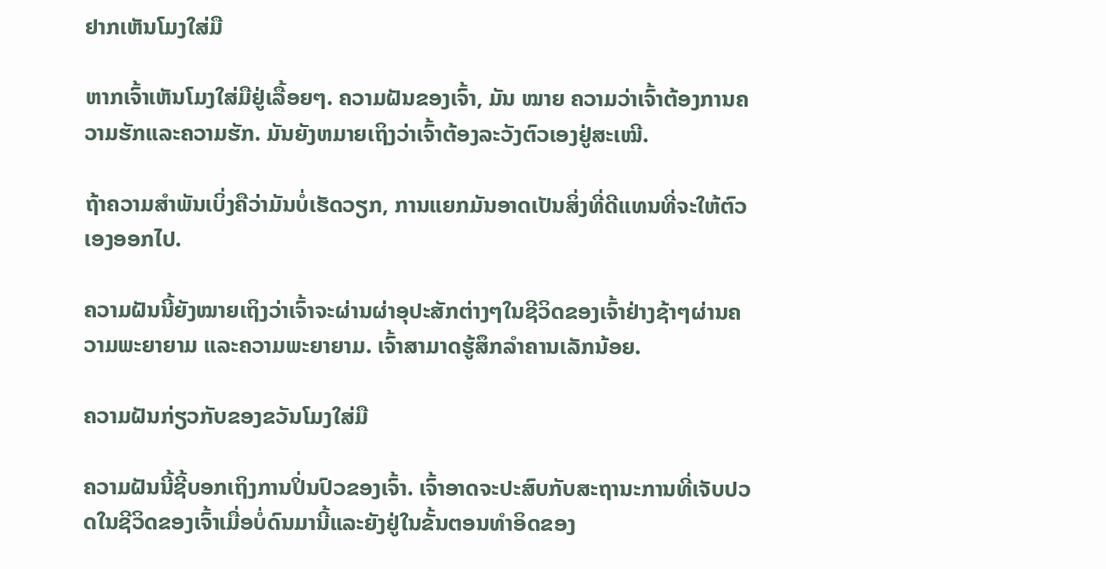ຢາກເຫັນໂມງໃສ່ມື

ຫາກເຈົ້າເຫັນໂມງໃສ່ມືຢູ່ເລື້ອຍໆ. ຄວາມຝັນຂອງເຈົ້າ, ມັນ ໝາຍ ຄວາມວ່າເຈົ້າຕ້ອງການຄວາມຮັກແລະຄວາມຮັກ. ມັນຍັງຫມາຍເຖິງວ່າເຈົ້າຕ້ອງລະວັງຕົວເອງຢູ່ສະເໝີ.

ຖ້າຄວາມສຳພັນເບິ່ງຄືວ່າມັນບໍ່ເຮັດວຽກ, ການແຍກມັນອາດເປັນສິ່ງທີ່ດີແທນທີ່ຈະໃຫ້ຕົວເອງອອກໄປ.

ຄວາມຝັນນີ້ຍັງໝາຍເຖິງວ່າເຈົ້າຈະຜ່ານຜ່າອຸປະສັກຕ່າງໆໃນຊີວິດຂອງເຈົ້າຢ່າງຊ້າໆຜ່ານຄວາມພະຍາຍາມ ແລະຄວາມພະຍາຍາມ. ເຈົ້າສາມາດຮູ້ສຶກລຳຄານເລັກນ້ອຍ.

ຄວາມຝັນກ່ຽວກັບຂອງຂວັນໂມງໃສ່ມື

ຄວາມຝັນນີ້ຊີ້ບອກເຖິງການປິ່ນປົວຂອງເຈົ້າ. ເຈົ້າອາດຈະປະສົບກັບສະຖານະການທີ່ເຈັບປວດໃນຊີວິດຂອງເຈົ້າເມື່ອບໍ່ດົນມານີ້ແລະຍັງຢູ່ໃນຂັ້ນຕອນທໍາອິດຂອງ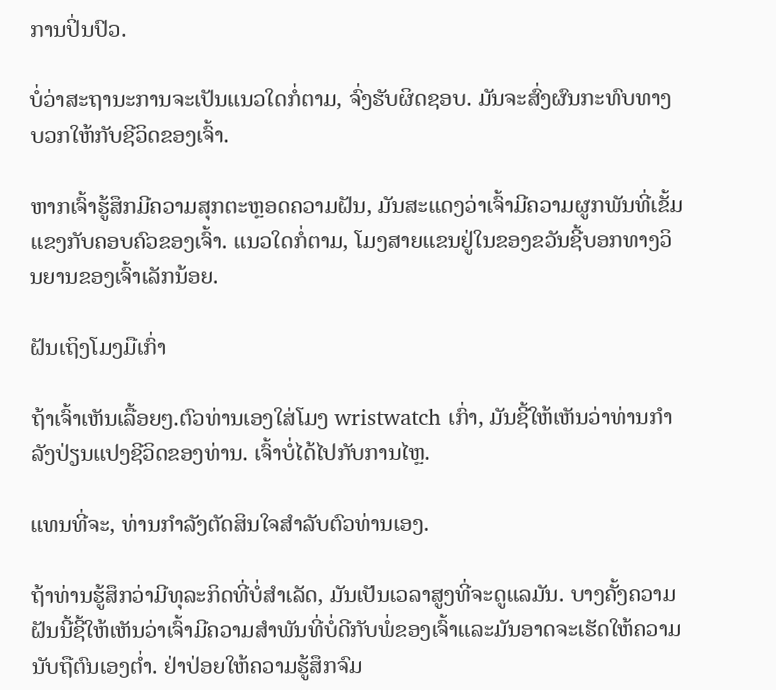ການປິ່ນປົວ.

ບໍ່ວ່າສະຖານະການຈະເປັນແນວໃດກໍ່ຕາມ, ຈົ່ງຮັບຜິດຊອບ. ມັນຈະສົ່ງຜົນກະທົບທາງບວກໃຫ້ກັບຊີວິດຂອງເຈົ້າ.

ຫາກເຈົ້າຮູ້ສຶກມີຄວາມສຸກຕະຫຼອດຄວາມຝັນ, ມັນສະແດງວ່າເຈົ້າມີຄວາມຜູກພັນທີ່ເຂັ້ມແຂງກັບຄອບຄົວຂອງເຈົ້າ. ແນວໃດກໍ່ຕາມ, ໂມງສາຍແຂນຢູ່ໃນຂອງຂວັນຊີ້ບອກທາງວິນຍານຂອງເຈົ້າເລັກນ້ອຍ.

ຝັນເຖິງໂມງມືເກົ່າ

ຖ້າເຈົ້າເຫັນເລື້ອຍໆ.ຕົວທ່ານເອງໃສ່ໂມງ wristwatch ເກົ່າ, ມັນຊີ້ໃຫ້ເຫັນວ່າທ່ານກໍາລັງປ່ຽນແປງຊີວິດຂອງທ່ານ. ເຈົ້າບໍ່ໄດ້ໄປກັບການໄຫຼ.

ແທນທີ່ຈະ, ທ່ານກໍາລັງຕັດສິນໃຈສໍາລັບຕົວທ່ານເອງ.

ຖ້າທ່ານຮູ້ສຶກວ່າມີທຸລະກິດທີ່ບໍ່ສໍາເລັດ, ມັນເປັນເວລາສູງທີ່ຈະດູແລມັນ. ບາງຄັ້ງຄວາມຝັນນີ້ຊີ້ໃຫ້ເຫັນວ່າເຈົ້າມີຄວາມສໍາພັນທີ່ບໍ່ດີກັບພໍ່ຂອງເຈົ້າແລະມັນອາດຈະເຮັດໃຫ້ຄວາມນັບຖືຕົນເອງຕ່ຳ. ຢ່າປ່ອຍໃຫ້ຄວາມຮູ້ສຶກຈົມ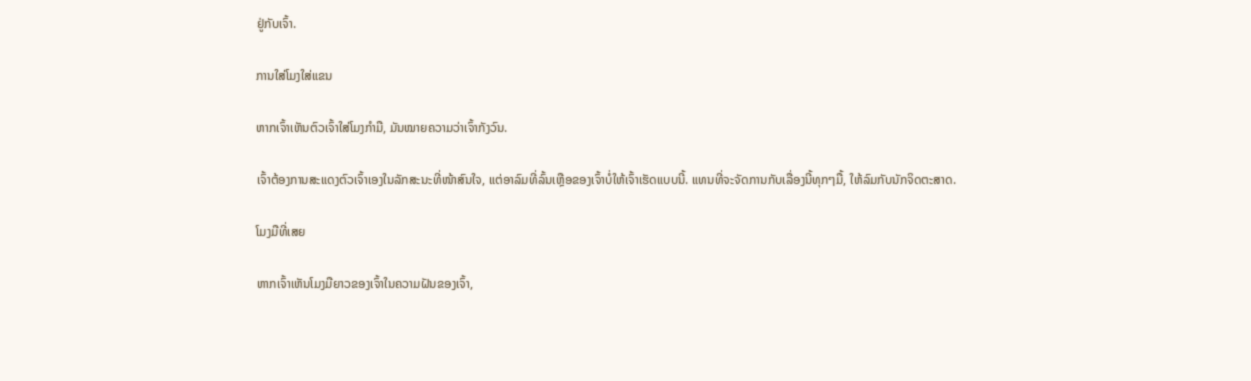ຢູ່ກັບເຈົ້າ.

ການໃສ່ໂມງໃສ່ແຂນ

ຫາກເຈົ້າເຫັນຕົວເຈົ້າໃສ່ໂມງກຳມື, ມັນໝາຍຄວາມວ່າເຈົ້າກັງວົນ.

ເຈົ້າຕ້ອງການສະແດງຕົວເຈົ້າເອງໃນລັກສະນະທີ່ໜ້າສົນໃຈ, ແຕ່ອາລົມທີ່ລົ້ນເຫຼືອຂອງເຈົ້າບໍ່ໃຫ້ເຈົ້າເຮັດແບບນີ້. ແທນທີ່ຈະຈັດການກັບເລື່ອງນີ້ທຸກໆມື້, ໃຫ້ລົມກັບນັກຈິດຕະສາດ.

ໂມງມືທີ່ເສຍ

ຫາກເຈົ້າເຫັນໂມງມືຍາວຂອງເຈົ້າໃນຄວາມຝັນຂອງເຈົ້າ,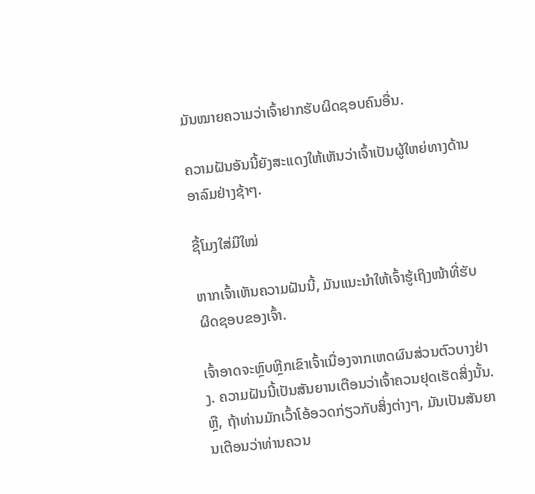ມັນໝາຍຄວາມວ່າເຈົ້າຢາກຮັບຜິດຊອບຄົນອື່ນ.

ຄວາມຝັນອັນນີ້ຍັງສະແດງໃຫ້ເຫັນວ່າເຈົ້າເປັນຜູ້ໃຫຍ່ທາງດ້ານອາລົມຢ່າງຊ້າໆ.

ຊື້ໂມງໃສ່ມືໃໝ່

ຫາກເຈົ້າເຫັນຄວາມຝັນນີ້, ມັນແນະນຳໃຫ້ເຈົ້າຮູ້ເຖິງໜ້າທີ່ຮັບຜິດຊອບຂອງເຈົ້າ.

ເຈົ້າອາດຈະຫຼົບຫຼີກເຂົາເຈົ້າເນື່ອງຈາກເຫດຜົນສ່ວນຕົວບາງຢ່າງ. ຄວາມຝັນນີ້ເປັນສັນຍານເຕືອນວ່າເຈົ້າຄວນຢຸດເຮັດສິ່ງນັ້ນ. ຫຼື, ຖ້າທ່ານມັກເວົ້າໂອ້ອວດກ່ຽວກັບສິ່ງຕ່າງໆ, ມັນເປັນສັນຍານເຕືອນວ່າທ່ານຄວນ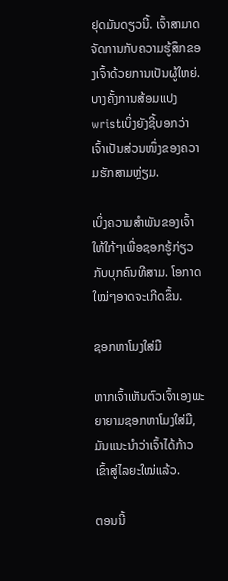ຢຸດມັນດຽວນີ້. ເຈົ້າສາມາດຈັດການກັບຄວາມຮູ້ສຶກຂອງເຈົ້າດ້ວຍການເປັນຜູ້ໃຫຍ່. ບາງຄັ້ງການສ້ອມແປງ wristເບິ່ງຍັງຊີ້ບອກວ່າເຈົ້າເປັນສ່ວນໜຶ່ງຂອງຄວາມຮັກສາມຫຼ່ຽມ.

ເບິ່ງຄວາມສຳພັນຂອງເຈົ້າໃຫ້ໃກ້ໆເພື່ອຊອກຮູ້ກ່ຽວກັບບຸກຄົນທີສາມ. ໂອກາດໃໝ່ໆອາດຈະເກີດຂຶ້ນ.

ຊອກຫາໂມງໃສ່ມື

ຫາກເຈົ້າເຫັນຕົວເຈົ້າເອງພະຍາຍາມຊອກຫາໂມງໃສ່ມື, ມັນແນະນຳວ່າເຈົ້າໄດ້ກ້າວເຂົ້າສູ່ໄລຍະໃໝ່ແລ້ວ.

ຕອນນີ້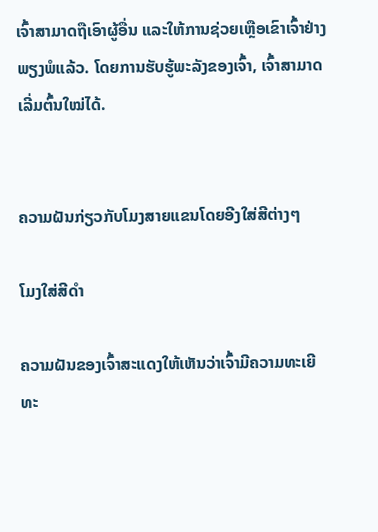ເຈົ້າສາມາດຖືເອົາຜູ້ອື່ນ ແລະໃຫ້ການຊ່ວຍເຫຼືອເຂົາເຈົ້າຢ່າງພຽງພໍແລ້ວ. ໂດຍການຮັບຮູ້ພະລັງຂອງເຈົ້າ, ເຈົ້າສາມາດເລີ່ມຕົ້ນໃໝ່ໄດ້.


ຄວາມຝັນກ່ຽວກັບໂມງສາຍແຂນໂດຍອີງໃສ່ສີຕ່າງໆ

ໂມງໃສ່ສີດຳ

ຄວາມຝັນຂອງເຈົ້າສະແດງໃຫ້ເຫັນວ່າເຈົ້າມີຄວາມທະເຍີທະ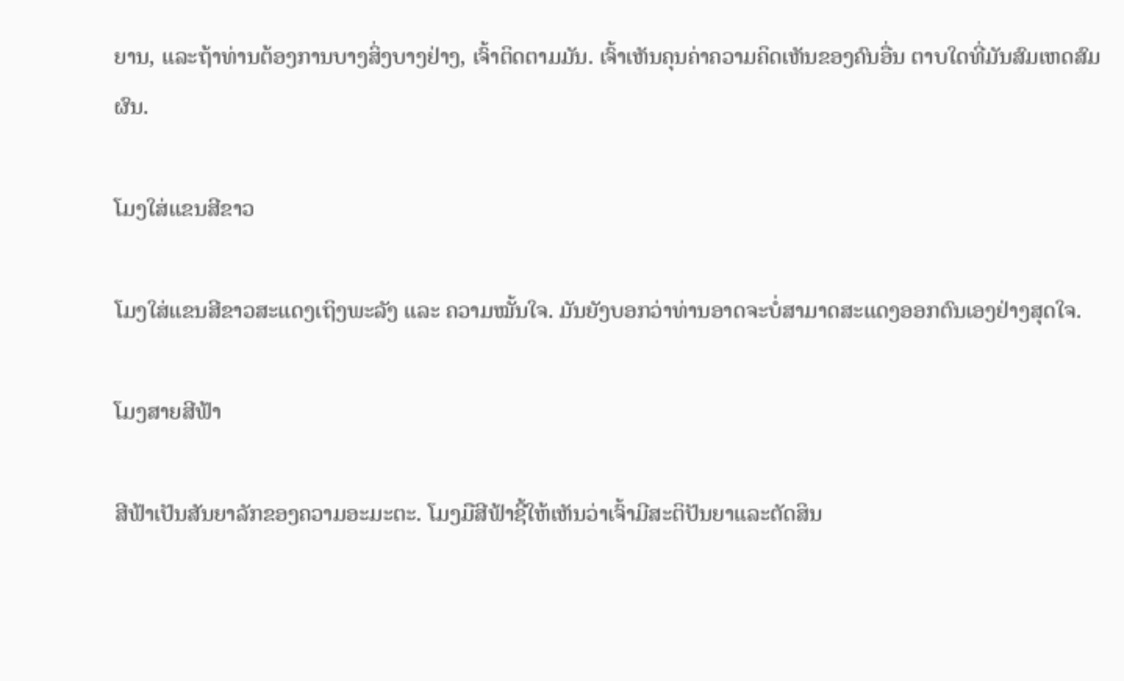ຍານ, ແລະຖ້າທ່ານຕ້ອງການບາງສິ່ງບາງຢ່າງ, ເຈົ້າຕິດຕາມມັນ. ເຈົ້າເຫັນຄຸນຄ່າຄວາມຄິດເຫັນຂອງຄົນອື່ນ ຕາບໃດທີ່ມັນສົມເຫດສົມຜົນ.

ໂມງໃສ່ແຂນສີຂາວ

ໂມງໃສ່ແຂນສີຂາວສະແດງເຖິງພະລັງ ແລະ ຄວາມໝັ້ນໃຈ. ມັນຍັງບອກວ່າທ່ານອາດຈະບໍ່ສາມາດສະແດງອອກຕົນເອງຢ່າງສຸດໃຈ.

ໂມງສາຍສີຟ້າ

ສີຟ້າເປັນສັນຍາລັກຂອງຄວາມອະມະຕະ. ໂມງມືສີຟ້າຊີ້ໃຫ້ເຫັນວ່າເຈົ້າມີສະຕິປັນຍາແລະຕັດສິນ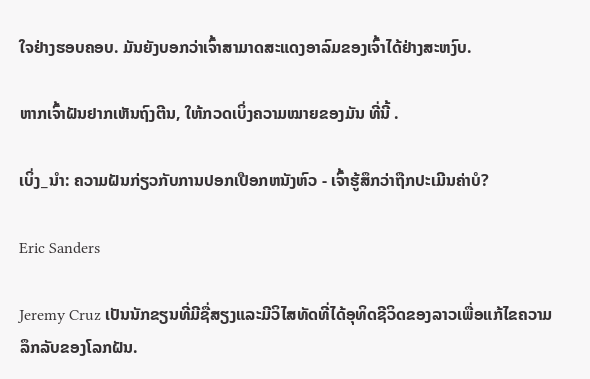ໃຈຢ່າງຮອບຄອບ. ມັນຍັງບອກວ່າເຈົ້າສາມາດສະແດງອາລົມຂອງເຈົ້າໄດ້ຢ່າງສະຫງົບ.

ຫາກເຈົ້າຝັນຢາກເຫັນຖົງຕີນ, ໃຫ້ກວດເບິ່ງຄວາມໝາຍຂອງມັນ ທີ່ນີ້ .

ເບິ່ງ_ນຳ: ຄວາມຝັນກ່ຽວກັບການປອກເປືອກຫນັງຫົວ - ເຈົ້າຮູ້ສຶກວ່າຖືກປະເມີນຄ່າບໍ?

Eric Sanders

Jeremy Cruz ເປັນນັກຂຽນທີ່ມີຊື່ສຽງແລະມີວິໄສທັດທີ່ໄດ້ອຸທິດຊີວິດຂອງລາວເພື່ອແກ້ໄຂຄວາມລຶກລັບຂອງໂລກຝັນ.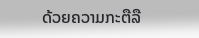ດ້ວຍຄວາມກະຕືລື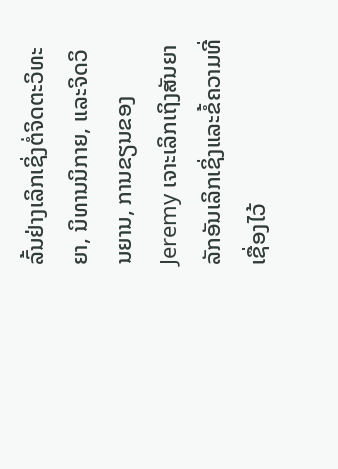ລົ້ນຢ່າງເລິກເຊິ່ງຕໍ່ຈິດຕະວິທະຍາ, ນິທານນິກາຍ, ແລະຈິດວິນຍານ, ການຂຽນຂອງ Jeremy ເຈາະເລິກເຖິງສັນຍາລັກອັນເລິກເຊິ່ງແລະຂໍ້ຄວາມທີ່ເຊື່ອງໄວ້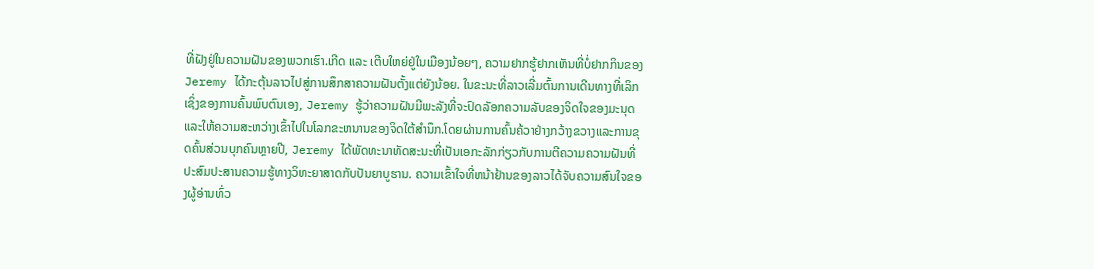ທີ່ຝັງຢູ່ໃນຄວາມຝັນຂອງພວກເຮົາ.ເກີດ ແລະ ເຕີບໃຫຍ່ຢູ່ໃນເມືອງນ້ອຍໆ, ຄວາມຢາກຮູ້ຢາກເຫັນທີ່ບໍ່ຢາກກິນຂອງ Jeremy ໄດ້ກະຕຸ້ນລາວໄປສູ່ການສຶກສາຄວາມຝັນຕັ້ງແຕ່ຍັງນ້ອຍ. ໃນຂະນະທີ່ລາວເລີ່ມຕົ້ນການເດີນທາງທີ່ເລິກເຊິ່ງຂອງການຄົ້ນພົບຕົນເອງ, Jeremy ຮູ້ວ່າຄວາມຝັນມີພະລັງທີ່ຈະປົດລັອກຄວາມລັບຂອງຈິດໃຈຂອງມະນຸດແລະໃຫ້ຄວາມສະຫວ່າງເຂົ້າໄປໃນໂລກຂະຫນານຂອງຈິດໃຕ້ສໍານຶກ.ໂດຍຜ່ານການຄົ້ນຄ້ວາຢ່າງກວ້າງຂວາງແລະການຂຸດຄົ້ນສ່ວນບຸກຄົນຫຼາຍປີ, Jeremy ໄດ້ພັດທະນາທັດສະນະທີ່ເປັນເອກະລັກກ່ຽວກັບການຕີຄວາມຄວາມຝັນທີ່ປະສົມປະສານຄວາມຮູ້ທາງວິທະຍາສາດກັບປັນຍາບູຮານ. ຄວາມເຂົ້າໃຈທີ່ຫນ້າຢ້ານຂອງລາວໄດ້ຈັບຄວາມສົນໃຈຂອງຜູ້ອ່ານທົ່ວ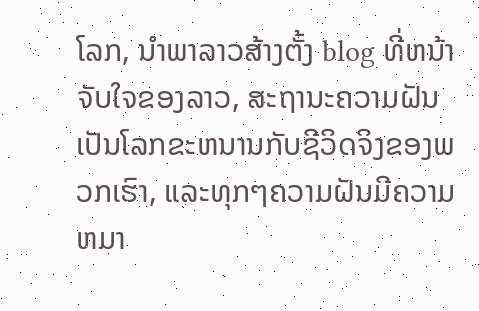ໂລກ, ນໍາພາລາວສ້າງຕັ້ງ blog ທີ່ຫນ້າຈັບໃຈຂອງລາວ, ສະຖານະຄວາມຝັນເປັນໂລກຂະຫນານກັບຊີວິດຈິງຂອງພວກເຮົາ, ແລະທຸກໆຄວາມຝັນມີຄວາມຫມາ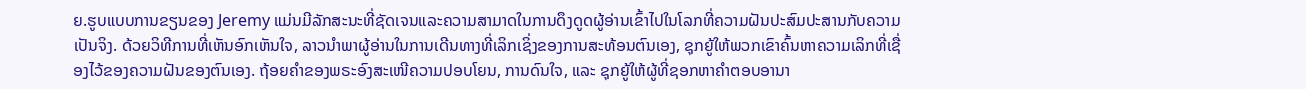ຍ.ຮູບແບບການຂຽນຂອງ Jeremy ແມ່ນມີລັກສະນະທີ່ຊັດເຈນແລະຄວາມສາມາດໃນການດຶງດູດຜູ້ອ່ານເຂົ້າໄປໃນໂລກທີ່ຄວາມຝັນປະສົມປະສານກັບຄວາມເປັນຈິງ. ດ້ວຍວິທີການທີ່ເຫັນອົກເຫັນໃຈ, ລາວນໍາພາຜູ້ອ່ານໃນການເດີນທາງທີ່ເລິກເຊິ່ງຂອງການສະທ້ອນຕົນເອງ, ຊຸກຍູ້ໃຫ້ພວກເຂົາຄົ້ນຫາຄວາມເລິກທີ່ເຊື່ອງໄວ້ຂອງຄວາມຝັນຂອງຕົນເອງ. ຖ້ອຍຄຳຂອງພຣະອົງສະເໜີຄວາມປອບໂຍນ, ການດົນໃຈ, ແລະ ຊຸກຍູ້ໃຫ້ຜູ້ທີ່ຊອກຫາຄຳຕອບອານາ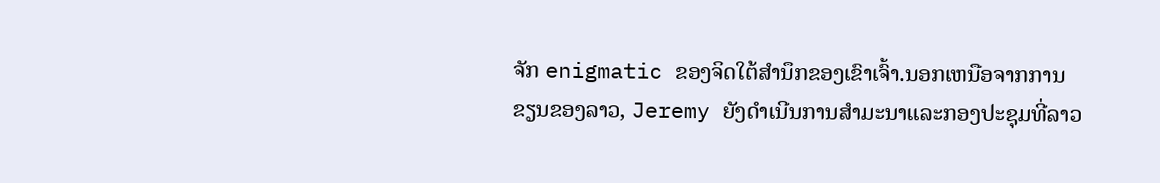ຈັກ enigmatic ຂອງຈິດໃຕ້ສໍານຶກຂອງເຂົາເຈົ້າ.ນອກເຫນືອຈາກການຂຽນຂອງລາວ, Jeremy ຍັງດໍາເນີນການສໍາມະນາແລະກອງປະຊຸມທີ່ລາວ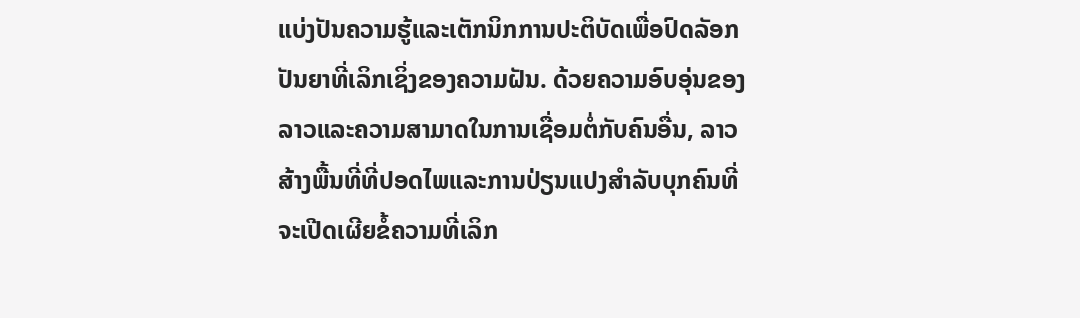ແບ່ງປັນຄວາມຮູ້ແລະເຕັກນິກການປະຕິບັດເພື່ອປົດລັອກປັນຍາທີ່ເລິກເຊິ່ງຂອງຄວາມຝັນ. ດ້ວຍຄວາມອົບອຸ່ນຂອງລາວແລະຄວາມສາມາດໃນການເຊື່ອມຕໍ່ກັບຄົນອື່ນ, ລາວສ້າງພື້ນທີ່ທີ່ປອດໄພແລະການປ່ຽນແປງສໍາລັບບຸກຄົນທີ່ຈະເປີດເຜີຍຂໍ້ຄວາມທີ່ເລິກ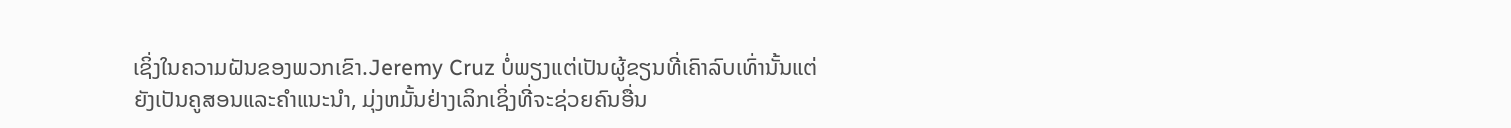ເຊິ່ງໃນຄວາມຝັນຂອງພວກເຂົາ.Jeremy Cruz ບໍ່ພຽງແຕ່ເປັນຜູ້ຂຽນທີ່ເຄົາລົບເທົ່ານັ້ນແຕ່ຍັງເປັນຄູສອນແລະຄໍາແນະນໍາ, ມຸ່ງຫມັ້ນຢ່າງເລິກເຊິ່ງທີ່ຈະຊ່ວຍຄົນອື່ນ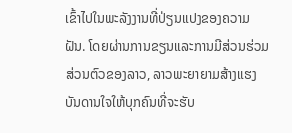ເຂົ້າໄປໃນພະລັງງານທີ່ປ່ຽນແປງຂອງຄວາມຝັນ. ໂດຍຜ່ານການຂຽນແລະການມີສ່ວນຮ່ວມສ່ວນຕົວຂອງລາວ, ລາວພະຍາຍາມສ້າງແຮງບັນດານໃຈໃຫ້ບຸກຄົນທີ່ຈະຮັບ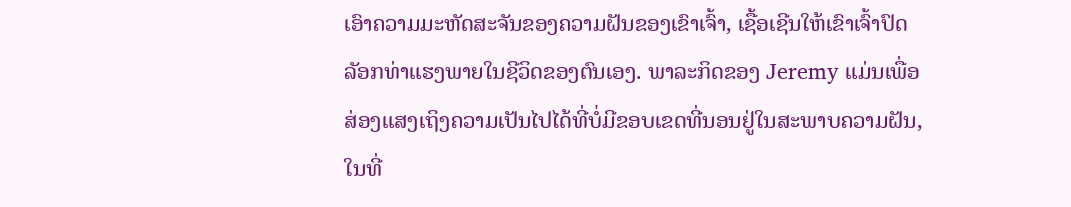ເອົາຄວາມມະຫັດສະຈັນຂອງຄວາມຝັນຂອງເຂົາເຈົ້າ, ເຊື້ອເຊີນໃຫ້ເຂົາເຈົ້າປົດລັອກທ່າແຮງພາຍໃນຊີວິດຂອງຕົນເອງ. ພາລະກິດຂອງ Jeremy ແມ່ນເພື່ອສ່ອງແສງເຖິງຄວາມເປັນໄປໄດ້ທີ່ບໍ່ມີຂອບເຂດທີ່ນອນຢູ່ໃນສະພາບຄວາມຝັນ, ໃນທີ່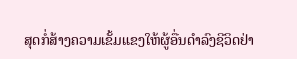ສຸດກໍ່ສ້າງຄວາມເຂັ້ມແຂງໃຫ້ຜູ້ອື່ນດໍາລົງຊີວິດຢ່າ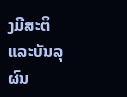ງມີສະຕິແລະບັນລຸຜົນ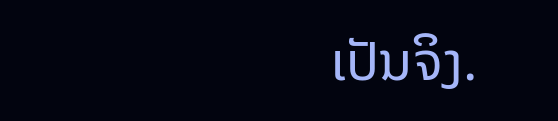ເປັນຈິງ.